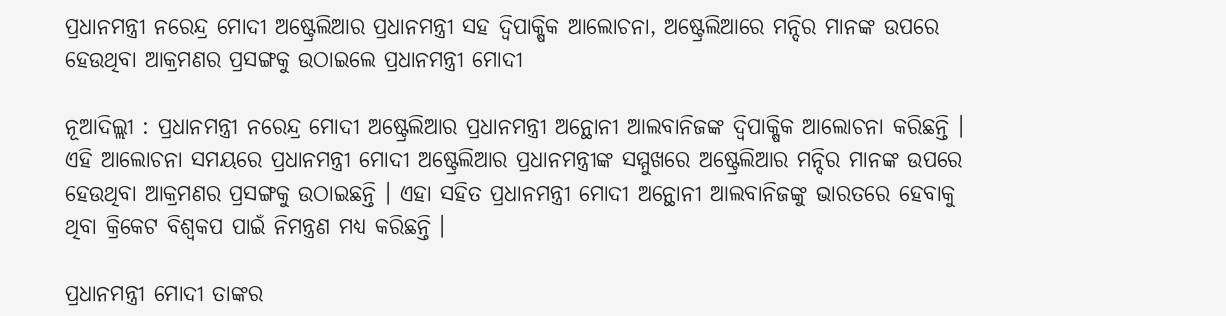ପ୍ରଧାନମନ୍ତ୍ରୀ ନରେନ୍ଦ୍ର ମୋଦୀ ଅଷ୍ଟ୍ରେଲିଆର ପ୍ରଧାନମନ୍ତ୍ରୀ ସହ ଦ୍ୱିପାକ୍ଷିକ ଆଲୋଚନା, ଅଷ୍ଟ୍ରେଲିଆରେ ମନ୍ଦିର ମାନଙ୍କ ଉପରେ ହେଉଥିବା ଆକ୍ରମଣର ପ୍ରସଙ୍ଗକୁ ଉଠାଇଲେ ପ୍ରଧାନମନ୍ତ୍ରୀ ମୋଦୀ

ନୂଆଦିଲ୍ଲୀ : ପ୍ରଧାନମନ୍ତ୍ରୀ ନରେନ୍ଦ୍ର ମୋଦୀ ଅଷ୍ଟ୍ରେଲିଆର ପ୍ରଧାନମନ୍ତ୍ରୀ ଅନ୍ଥୋନୀ ଆଲବାନିଜଙ୍କ ଦ୍ୱିପାକ୍ଷିକ ଆଲୋଚନା କରିଛନ୍ତି । ଏହି ଆଲୋଚନା ସମୟରେ ପ୍ରଧାନମନ୍ତ୍ରୀ ମୋଦୀ ଅଷ୍ଟ୍ରେଲିଆର ପ୍ରଧାନମନ୍ତ୍ରୀଙ୍କ ସମ୍ମୁଖରେ ଅଷ୍ଟ୍ରେଲିଆର ମନ୍ଦିର ମାନଙ୍କ ଉପରେ ହେଉଥିବା ଆକ୍ରମଣର ପ୍ରସଙ୍ଗକୁ ଉଠାଇଛନ୍ତି । ଏହା ସହିତ ପ୍ରଧାନମନ୍ତ୍ରୀ ମୋଦୀ ଅନ୍ଥୋନୀ ଆଲବାନିଜଙ୍କୁ ଭାରତରେ ହେବାକୁ ଥିବା କ୍ରିକେଟ ବିଶ୍ୱକପ ପାଇଁ ନିମନ୍ତ୍ରଣ ମଧ୍ୟ କରିଛନ୍ତି ।

ପ୍ରଧାନମନ୍ତ୍ରୀ ମୋଦୀ ତାଙ୍କର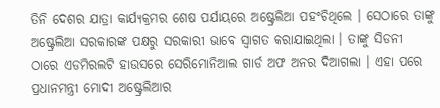ତିନି ଦେଶର ଯାତ୍ରା କାର୍ଯ୍ୟକ୍ରମର ଶେଷ ପର୍ଯାୟରେ ଅଷ୍ଟ୍ରେଲିଆ ପହଂଚିଥିଲେ । ସେଠାରେ ତାଙ୍କୁ ଅଷ୍ଟ୍ରେଲିଆ ସରକାରଙ୍କ ପକ୍ଷରୁ ସରକାରୀ ଭାବେ ସ୍ୱାଗତ କରାଯାଇଥିଲା । ତାଙ୍କୁ ସିଡନୀ ଠାରେ ଏଡମିରଲଟି ହାଉସରେ ସେରିମୋନିଆଲ ଗାର୍ଡ ଅଫ ଅନର ଦିଆଗଲା । ଏହା ପରେ ପ୍ରଧାନମନ୍ତ୍ରୀ ମୋଦୀ ଅଷ୍ଟ୍ରେଲିଆର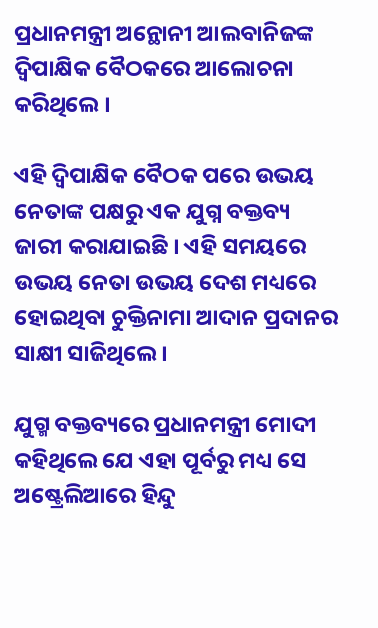ପ୍ରଧାନମନ୍ତ୍ରୀ ଅନ୍ଥୋନୀ ଆଲବାନିଜଙ୍କ ଦ୍ୱିପାକ୍ଷିକ ବୈଠକରେ ଆଲୋଚନା କରିଥିଲେ ।

ଏହି ଦ୍ୱିପାକ୍ଷିକ ବୈଠକ ପରେ ଉଭୟ ନେତାଙ୍କ ପକ୍ଷରୁ ଏକ ଯୁଗ୍ନ ବକ୍ତବ୍ୟ ଜାରୀ କରାଯାଇଛି । ଏହି ସମୟରେ ଉଭୟ ନେତା ଉଭୟ ଦେଶ ମଧ୍ୟରେ ହୋଇଥିବା ଚୁକ୍ତିନାମା ଆଦାନ ପ୍ରଦାନର ସାକ୍ଷୀ ସାଜିଥିଲେ ।

ଯୁଗ୍ମ ବକ୍ତବ୍ୟରେ ପ୍ରଧାନମନ୍ତ୍ରୀ ମୋଦୀ କହିଥିଲେ ଯେ ଏହା ପୂର୍ବରୁ ମଧ୍ୟ ସେ ଅଷ୍ଟ୍ରେଲିଆରେ ହିନ୍ଦୁ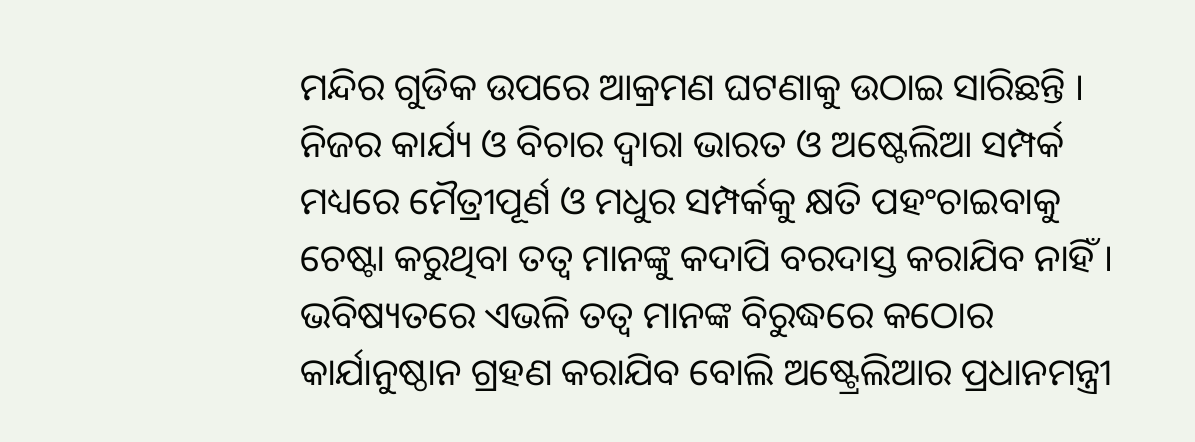ମନ୍ଦିର ଗୁଡିକ ଉପରେ ଆକ୍ରମଣ ଘଟଣାକୁ ଉଠାଇ ସାରିଛନ୍ତି । ନିଜର କାର୍ଯ୍ୟ ଓ ବିଚାର ଦ୍ୱାରା ଭାରତ ଓ ଅଷ୍ଟେଲିଆ ସମ୍ପର୍କ ମଧ୍ୟରେ ମୈତ୍ରୀପୂର୍ଣ ଓ ମଧୁର ସମ୍ପର୍କକୁ କ୍ଷତି ପହଂଚାଇବାକୁ ଚେଷ୍ଟା କରୁଥିବା ତତ୍ୱ ମାନଙ୍କୁ କଦାପି ବରଦାସ୍ତ କରାଯିବ ନାହିଁ । ଭବିଷ୍ୟତରେ ଏଭଳି ତତ୍ୱ ମାନଙ୍କ ବିରୁଦ୍ଧରେ କଠୋର କାର୍ଯାନୁଷ୍ଠାନ ଗ୍ରହଣ କରାଯିବ ବୋଲି ଅଷ୍ଟ୍ରେଲିଆର ପ୍ରଧାନମନ୍ତ୍ରୀ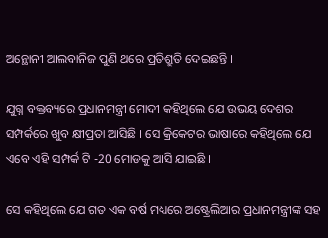ଅନ୍ଥୋନୀ ଆଲବାନିଜ ପୁଣି ଥରେ ପ୍ରତିଶ୍ରୁତି ଦେଇଛନ୍ତି ।

ଯୁଗ୍ନ ବକ୍ତବ୍ୟରେ ପ୍ରଧାନମନ୍ତ୍ରୀ ମୋଦୀ କହିଥିଲେ ଯେ ଉଭୟ ଦେଶର ସମ୍ପର୍କରେ ଖୁବ କ୍ଷୀପ୍ରତା ଆସିଛି । ସେ କ୍ରିକେଟର ଭାଷାରେ କହିଥିଲେ ଯେ ଏବେ ଏହି ସମ୍ପର୍କ ଟି -20 ମୋଡକୁ ଆସି ଯାଇଛି ।

ସେ କହିଥିଲେ ଯେ ଗତ ଏକ ବର୍ଷ ମଧ୍ୟରେ ଅଷ୍ଟ୍ରେଲିଆର ପ୍ରଧାନମନ୍ତ୍ରୀଙ୍କ ସହ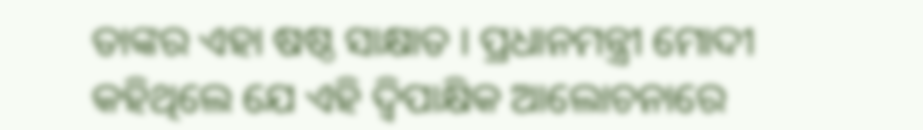ତାଙ୍କର ଏହା ଷଷ୍ଠ ସାକ୍ଷାତ । ପ୍ରଧାନମନ୍ତ୍ରୀ ମୋଦୀ କହିଥିଲେ ଯେ ଏହି ଦ୍ୱିପାକ୍ଷିକ ଆଲୋଚନାରେ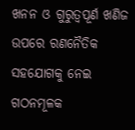ଖନନ ଓ ଗୁରୁତ୍ୱପୂର୍ଣ ଖଣିଜ ଉପରେ ରଣନୈତିକ ସହଯୋଗକୁ ନେଇ ଗଠନମୂଳକ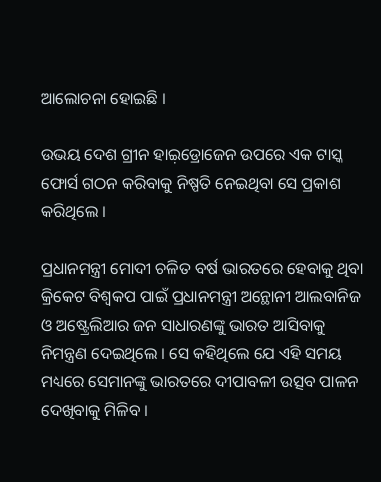ଆଲୋଚନା ହୋଇଛି ।

ଉଭୟ ଦେଶ ଗ୍ରୀନ ହାଇ଼ଡ୍ରୋଜେନ ଉପରେ ଏକ ଟାସ୍କ ଫୋର୍ସ ଗଠନ କରିବାକୁ ନିଷ୍ପତି ନେଇଥିବା ସେ ପ୍ରକାଶ କରିଥିଲେ ।

ପ୍ରଧାନମନ୍ତ୍ରୀ ମୋଦୀ ଚଳିତ ବର୍ଷ ଭାରତରେ ହେବାକୁ ଥିବା କ୍ରିକେଟ ବିଶ୍ୱକପ ପାଇଁ ପ୍ରଧାନମନ୍ତ୍ରୀ ଅନ୍ଥୋନୀ ଆଲବାନିଜ ଓ ଅଷ୍ଟ୍ରେଲିଆର ଜନ ସାଧାରଣଙ୍କୁ ଭାରତ ଆସିବାକୁ ନିମନ୍ତ୍ରଣ ଦେଇଥିଲେ । ସେ କହିଥିଲେ ଯେ ଏହି ସମୟ ମଧ୍ୟରେ ସେମାନଙ୍କୁ ଭାରତରେ ଦୀପାବଳୀ ଉତ୍ସବ ପାଳନ ଦେଖିବାକୁ ମିଳିବ ।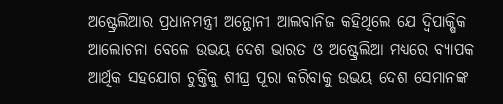ଅଷ୍ଟ୍ରେଲିଆର ପ୍ରଧାନମନ୍ତ୍ରୀ ଅନ୍ଥୋନୀ ଆଲବାନିଜ କହିଥିଲେ ଯେ ଦ୍ୱିପାକ୍ଷିକ ଆଲୋଚନା ବେଳେ ଉଭୟ ଦେଶ ଭାରତ ଓ ଅଷ୍ଟ୍ରେଲିଆ ମଧ୍ୟରେ ବ୍ୟାପକ ଆର୍ଥିକ ସହଯୋଗ ଚୁକ୍ତିକୁ ଶୀଘ୍ର ପୂରା କରିବାକୁ ଉଭୟ ଦେଶ ସେମାନଙ୍କ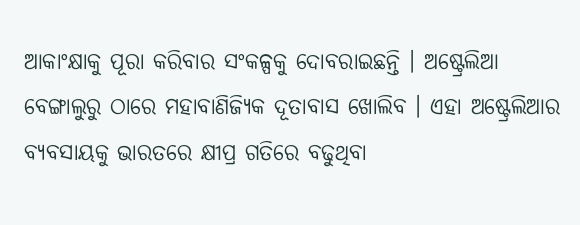ଆକାଂକ୍ଷାକୁ ପୂରା କରିବାର ସଂକଳ୍ପକୁ ଦୋବରାଇଛନ୍ତି । ଅଷ୍ଟ୍ରେଲିଆ ବେଙ୍ଗାଲୁରୁ ଠାରେ ମହାବାଣିଜ୍ୟିକ ଦୂତାବାସ ଖୋଲିବ । ଏହା ଅଷ୍ଟ୍ରେଲିଆର ବ୍ୟବସାୟକୁ ଭାରତରେ କ୍ଷୀପ୍ର ଗତିରେ ବଢୁଥିବା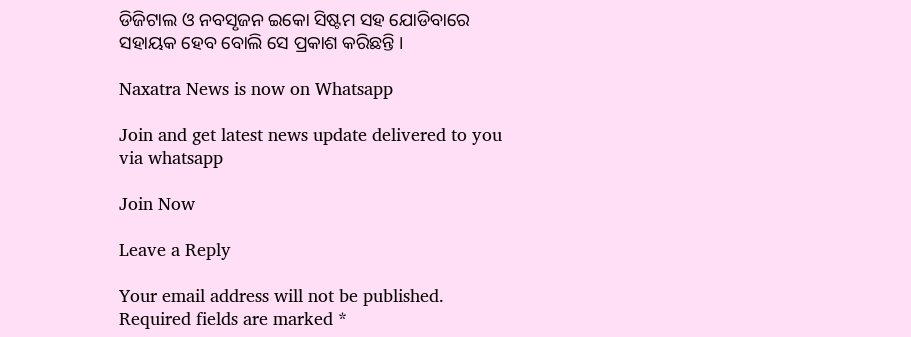ଡିଜିଟାଲ ଓ ନବସୃଜନ ଇକୋ ସିଷ୍ଟମ ସହ ଯୋଡିବାରେ ସହାୟକ ହେବ ବୋଲି ସେ ପ୍ରକାଶ କରିଛନ୍ତି ।

Naxatra News is now on Whatsapp

Join and get latest news update delivered to you via whatsapp

Join Now

Leave a Reply

Your email address will not be published. Required fields are marked *